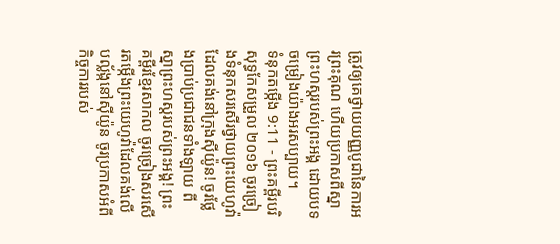ត្រូវឲ្យគេថ្វាយយញ្ញបូជានៃការអរព្រះគុណ ហើយប្រកាសពីស្នាព្រះហស្ដរបស់ព្រះអង្គ ដោយបទចម្រៀងយ៉ាងអរសប្បាយ។
ទំនុកតម្កើង 9:11 - ព្រះគម្ពីរបរិសុទ្ធកែសម្រួល ២០១៦ ចូរច្រៀងទំនុកសរសើរថ្វាយព្រះយេហូវ៉ា ដែលគង់នៅក្រុងស៊ីយ៉ូន! ចូរថ្លែងប្រាប់ប្រជាជនទាំងឡាយ ពីស្នាព្រះហស្តរបស់ព្រះអង្គ! ព្រះគម្ពីរខ្មែរសាកល ចូរច្រៀងសរសើរតម្កើងព្រះយេហូវ៉ាដែលគង់លើបល្ល័ង្កនៅស៊ីយ៉ូន ចូរប្រកាសអំពីកិច្ចការរបស់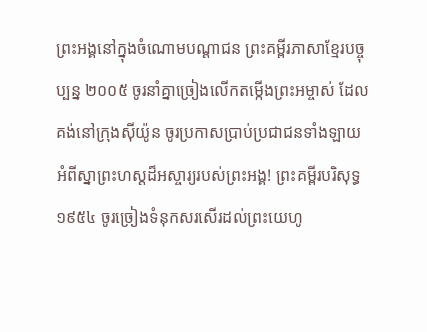ព្រះអង្គនៅក្នុងចំណោមបណ្ដាជន ព្រះគម្ពីរភាសាខ្មែរបច្ចុប្បន្ន ២០០៥ ចូរនាំគ្នាច្រៀងលើកតម្កើងព្រះអម្ចាស់ ដែលគង់នៅក្រុងស៊ីយ៉ូន ចូរប្រកាសប្រាប់ប្រជាជនទាំងឡាយ អំពីស្នាព្រះហស្ដដ៏អស្ចារ្យរបស់ព្រះអង្គ! ព្រះគម្ពីរបរិសុទ្ធ ១៩៥៤ ចូរច្រៀងទំនុកសរសើរដល់ព្រះយេហូ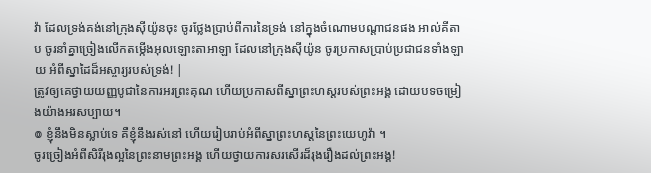វ៉ា ដែលទ្រង់គង់នៅក្រុងស៊ីយ៉ូនចុះ ចូរថ្លែងប្រាប់ពីការនៃទ្រង់ នៅក្នុងចំណោមបណ្តាជនផង អាល់គីតាប ចូរនាំគ្នាច្រៀងលើកតម្កើងអុលឡោះតាអាឡា ដែលនៅក្រុងស៊ីយ៉ូន ចូរប្រកាសប្រាប់ប្រជាជនទាំងឡាយ អំពីស្នាដៃដ៏អស្ចារ្យរបស់ទ្រង់! |
ត្រូវឲ្យគេថ្វាយយញ្ញបូជានៃការអរព្រះគុណ ហើយប្រកាសពីស្នាព្រះហស្ដរបស់ព្រះអង្គ ដោយបទចម្រៀងយ៉ាងអរសប្បាយ។
៙ ខ្ញុំនឹងមិនស្លាប់ទេ គឺខ្ញុំនឹងរស់នៅ ហើយរៀបរាប់អំពីស្នាព្រះហស្តនៃព្រះយេហូវ៉ា ។
ចូរច្រៀងអំពីសិរីរុងល្អនៃព្រះនាមព្រះអង្គ ហើយថ្វាយការសរសើរដ៏រុងរឿងដល់ព្រះអង្គ!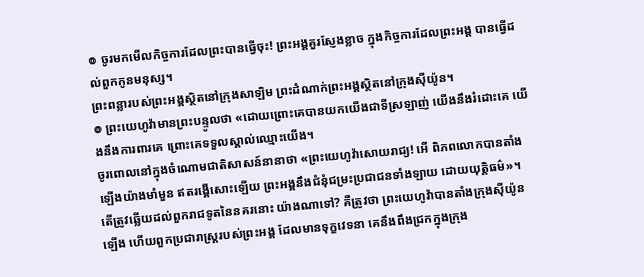៙ ចូរមកមើលកិច្ចការដែលព្រះបានធ្វើចុះ! ព្រះអង្គគួរស្ញែងខ្លាច ក្នុងកិច្ចការដែលព្រះអង្គ បានធ្វើដល់ពួកកូនមនុស្ស។
ព្រះពន្លារបស់ព្រះអង្គស្ថិតនៅក្រុងសាឡិម ព្រះដំណាក់ព្រះអង្គស្ថិតនៅក្រុងស៊ីយ៉ូន។
៙ ព្រះយេហូវ៉ាមានព្រះបន្ទូលថា «ដោយព្រោះគេបានយកយើងជាទីស្រឡាញ់ យើងនឹងរំដោះគេ យើងនឹងការពារគេ ព្រោះគេទទួលស្គាល់ឈ្មោះយើង។
ចូរពោលនៅក្នុងចំណោមជាតិសាសន៍នានាថា «ព្រះយេហូវ៉ាសោយរាជ្យ! អើ ពិភពលោកបានតាំងឡើងយ៉ាងមាំមួន ឥតរង្គើសោះឡើយ ព្រះអង្គនឹងជំនុំជម្រះប្រជាជនទាំងឡាយ ដោយយុត្តិធម៌»។
តើត្រូវឆ្លើយដល់ពួករាជទូតនៃនគរនោះ យ៉ាងណាទៅ? គឺត្រូវថា ព្រះយេហូវ៉ាបានតាំងក្រុងស៊ីយ៉ូនឡើង ហើយពួកប្រជារាស្ត្ររបស់ព្រះអង្គ ដែលមានទុក្ខវេទនា គេនឹងពឹងជ្រកក្នុងក្រុង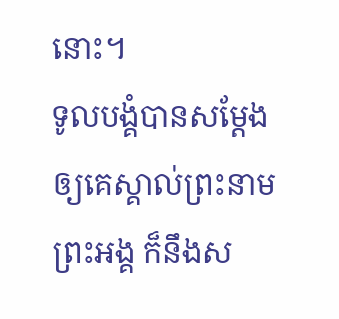នោះ។
ទូលបង្គំបានសម្តែងឲ្យគេស្គាល់ព្រះនាមព្រះអង្គ ក៏នឹងស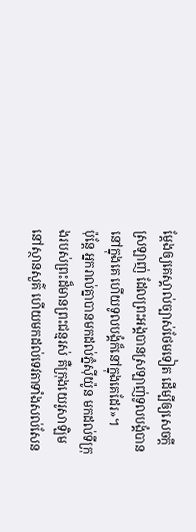ម្តែងឲ្យគេស្គាល់ច្បាស់ថែមទៀត ដើម្បីឲ្យសេចក្តីស្រឡាញ់ ដែលព្រះអង្គបានស្រឡាញ់ទូលបង្គំបាននៅក្នុងគេ ហើយទូលបង្គំក៏នៅក្នុងគេដែរ»។
ប៉ុន្ដែ អ្នករាល់គ្នាបានមកដល់ភ្នំស៊ីយ៉ូន មកដល់ទីក្រុងរបស់ព្រះដ៏មានព្រះជន្មរស់ គឺក្រុងយេរូសាឡិមនៅស្ថានសួគ៌ ហើយមកដល់ទេវតាទាំងសល់សែន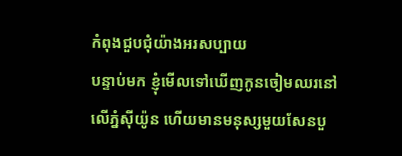កំពុងជួបជុំយ៉ាងអរសប្បាយ
បន្ទាប់មក ខ្ញុំមើលទៅឃើញកូនចៀមឈរនៅលើភ្នំស៊ីយ៉ូន ហើយមានមនុស្សមួយសែនបួ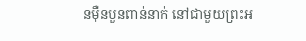នម៉ឺនបួនពាន់នាក់ នៅជាមួយព្រះអ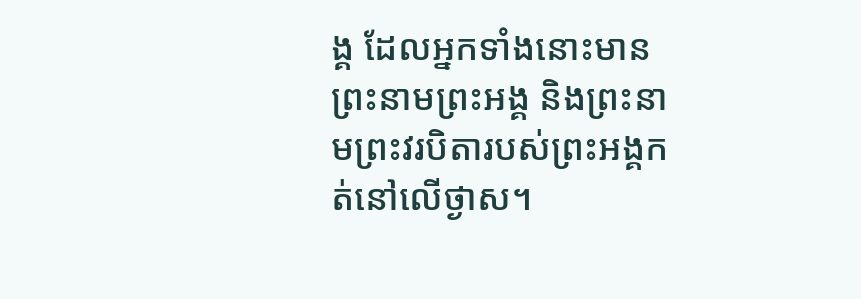ង្គ ដែលអ្នកទាំងនោះមានព្រះនាមព្រះអង្គ និងព្រះនាមព្រះវរបិតារបស់ព្រះអង្គកត់នៅលើថ្ងាស។